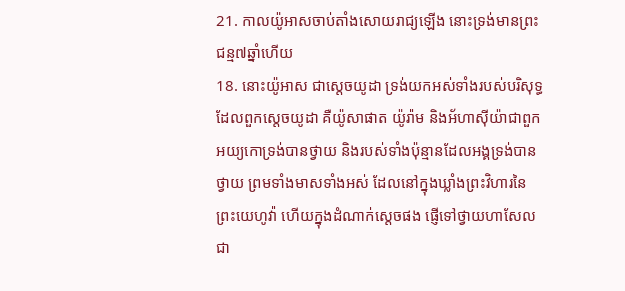21. កាលយ៉ូអាសចាប់តាំងសោយរាជ្យឡើង នោះទ្រង់មានព្រះជន្ម៧ឆ្នាំហើយ
18. នោះយ៉ូអាស ជាស្តេចយូដា ទ្រង់យកអស់ទាំងរបស់បរិសុទ្ធ ដែលពួកស្តេចយូដា គឺយ៉ូសាផាត យ៉ូរ៉ាម និងអ័ហាស៊ីយ៉ាជាពួកអយ្យកោទ្រង់បានថ្វាយ និងរបស់ទាំងប៉ុន្មានដែលអង្គទ្រង់បានថ្វាយ ព្រមទាំងមាសទាំងអស់ ដែលនៅក្នុងឃ្លាំងព្រះវិហារនៃព្រះយេហូវ៉ា ហើយក្នុងដំណាក់ស្តេចផង ផ្ញើទៅថ្វាយហាសែលជា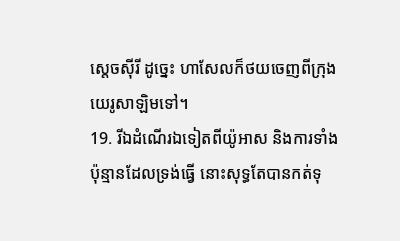ស្តេចស៊ីរី ដូច្នេះ ហាសែលក៏ថយចេញពីក្រុងយេរូសាឡិមទៅ។
19. រីឯដំណើរឯទៀតពីយ៉ូអាស និងការទាំងប៉ុន្មានដែលទ្រង់ធ្វើ នោះសុទ្ធតែបានកត់ទុ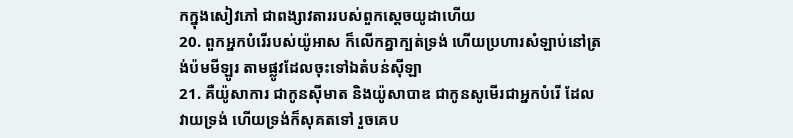កក្នុងសៀវភៅ ជាពង្សាវតាររបស់ពួកស្តេចយូដាហើយ
20. ពួកអ្នកបំរើរបស់យ៉ូអាស ក៏លើកគ្នាក្បត់ទ្រង់ ហើយប្រហារសំឡាប់នៅត្រង់ប៉មមីឡូរ តាមផ្លូវដែលចុះទៅឯតំបន់ស៊ីឡា
21. គឺយ៉ូសាការ ជាកូនស៊ីមាត និងយ៉ូសាបាឌ ជាកូនសូមើរជាអ្នកបំរើ ដែលវាយទ្រង់ ហើយទ្រង់ក៏សុគតទៅ រួចគេប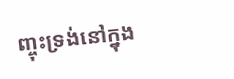ញ្ចុះទ្រង់នៅក្នុង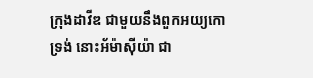ក្រុងដាវីឌ ជាមួយនឹងពួកអយ្យកោទ្រង់ នោះអ័ម៉ាស៊ីយ៉ា ជា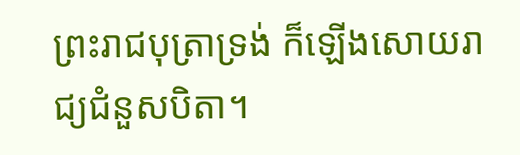ព្រះរាជបុត្រាទ្រង់ ក៏ឡើងសោយរាជ្យជំនួសបិតា។